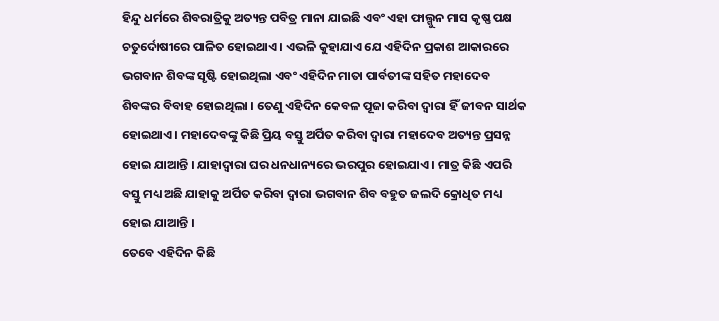ହିନ୍ଦୁ ଧର୍ମରେ ଶିବରାତ୍ରିକୁ ଅତ୍ୟନ୍ତ ପବିତ୍ର ମାନା ଯାଇଛି ଏବଂ ଏହା ଫାଲ୍ଗୁନ ମାସ କୃଷ୍ଣ ପକ୍ଷ ଚତୁର୍ଦୋଷୀରେ ପାଳିତ ହୋଇଥାଏ । ଏଭଳି କୁହାଯାଏ ଯେ ଏହିଦିନ ପ୍ରକାଶ ଆକାରରେ ଭଗବାନ ଶିବଙ୍କ ସୃଷ୍ଟି ହୋଇଥିଲା ଏବଂ ଏହିଦିନ ମାତା ପାର୍ବତୀଙ୍କ ସହିତ ମହାଦେବ ଶିବଙ୍କର ବିବାହ ହୋଇଥିଲା । ତେଣୁ ଏହିଦିନ କେବଳ ପୂଜା କରିବା ଦ୍ୱାରା ହିଁ ଜୀବନ ସାର୍ଥକ ହୋଇଥାଏ । ମହାଦେବଙ୍କୁ କିଛି ପ୍ରିୟ ବସ୍ତୁ ଅର୍ପିତ କରିବା ଦ୍ୱାରା ମହାଦେବ ଅତ୍ୟନ୍ତ ପ୍ରସନ୍ନ ହୋଇ ଯାଆନ୍ତି । ଯାହାଦ୍ୱାରା ଘର ଧନଧାନ୍ୟରେ ଭରପୁର ହୋଇଯାଏ । ମାତ୍ର କିଛି ଏପରି ବସ୍ତୁ ମଧ୍ୟ ଅଛି ଯାହାକୁ ଅର୍ପିତ କରିବା ଦ୍ୱାରା ଭଗବାନ ଶିବ ବହୁତ ଜଲଦି କ୍ରୋଧିତ ମଧ୍ୟ ହୋଇ ଯାଆନ୍ତି ।
ତେବେ ଏହିଦିନ କିଛି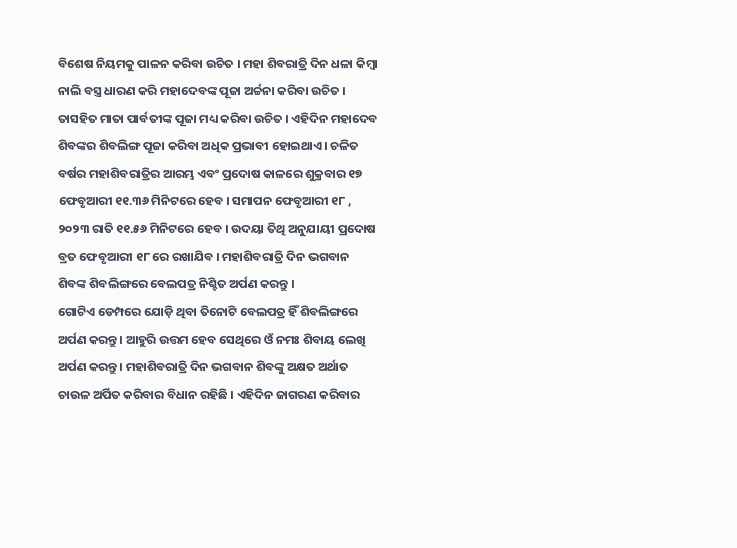ବିଶେଷ ନିୟମକୁ ପାଳନ କରିବା ଉଚିତ । ମହା ଶିବରାତ୍ରି ଦିନ ଧଳା କିମ୍ବା ନାଲି ବସ୍ତ୍ର ଧାରଣ କରି ମହାଦେବଙ୍କ ପୂଜା ଅର୍ଚ୍ଚନା କରିବା ଉଚିତ । ତାସହିତ ମାତା ପାର୍ବତୀଙ୍କ ପୂଜା ମଧ୍ୟ କରିବା ଉଚିତ । ଏହିଦିନ ମହାଦେବ ଶିବଙ୍କର ଶିବଲିଙ୍ଗ ପୂଜା କରିବା ଅଧିକ ପ୍ରଭାବୀ ହୋଇଥାଏ । ଚଳିତ ବର୍ଷର ମହାଶିବରାତ୍ରିର ଆରମ୍ଭ ଏବଂ ପ୍ରଦୋଷ କାଳରେ ଶୁକ୍ରବାର ୧୭ ଫେବୃଆରୀ ୧୧.୩୬ ମିନିଟରେ ହେବ । ସମାପନ ଫେବୃଆରୀ ୧୮ , ୨୦୨୩ ରାତି ୧୧.୫୬ ମିନିଟରେ ହେବ । ଉଦୟା ତିଥି ଅନୁଯାୟୀ ପ୍ରଦୋଷ ବ୍ରତ ଫେବୃଆରୀ ୧୮ ରେ ରଖାଯିବ । ମହାଶିବରାତ୍ରି ଦିନ ଭଗବାନ ଶିବଙ୍କ ଶିବଲିଙ୍ଗରେ ବେଲପତ୍ର ନିଶ୍ଚିତ ଅର୍ପଣ କରନ୍ତୁ ।
ଗୋଟିଏ ଡେମ୍ପରେ ଯୋଡ଼ି ଥିବା ତିନୋଟି ବେଲପତ୍ର ହିଁ ଶିବଲିଙ୍ଗରେ ଅର୍ପଣ କରନ୍ତୁ । ଆହୁରି ଉତ୍ତମ ହେବ ସେଥିରେ ଓଁ ନମଃ ଶିବାୟ ଲେଖି ଅର୍ପଣ କରନ୍ତୁ । ମହାଶିବରାତ୍ରି ଦିନ ଭଗବାନ ଶିବଙ୍କୁ ଅକ୍ଷତ ଅର୍ଥାତ ଚାଉଳ ଅର୍ପିତ କରିବାର ବିଧାନ ରହିଛି । ଏହିଦିନ ଜାଗରଣ କରିବାର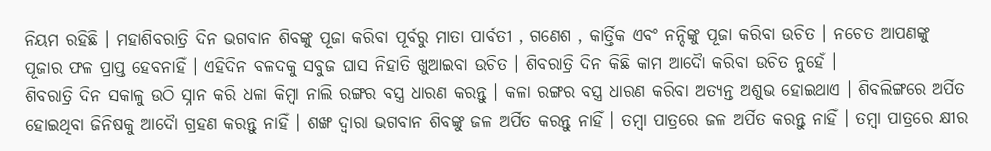ନିୟମ ରହିଛି । ମହାଶିବରାତ୍ରି ଦିନ ଭଗବାନ ଶିବଙ୍କୁ ପୂଜା କରିବା ପୂର୍ବରୁ ମାତା ପାର୍ବତୀ , ଗଣେଶ , କାର୍ତ୍ତିକ ଏବଂ ନନ୍ଦିଙ୍କୁ ପୂଜା କରିବା ଉଚିତ । ନଚେତ ଆପଣଙ୍କୁ ପୂଜାର ଫଳ ପ୍ରାପ୍ତ ହେବନାହିଁ । ଏହିଦିନ ବଳଦକୁ ସବୁଜ ଘାସ ନିହାତି ଖୁଆଇବା ଉଚିତ । ଶିବରାତ୍ରି ଦିନ କିଛି କାମ ଆଦୋୖ କରିବା ଉଚିତ ନୁହେଁ ।
ଶିବରାତ୍ରି ଦିନ ସକାଳୁ ଉଠି ସ୍ନାନ କରି ଧଳା କିମ୍ବା ନାଲି ରଙ୍ଗର ବସ୍ତ୍ର ଧାରଣ କରନ୍ତୁ । କଳା ରଙ୍ଗର ବସ୍ତ୍ର ଧାରଣ କରିବା ଅତ୍ୟନ୍ତ ଅଶୁଭ ହୋଇଥାଏ । ଶିବଲିଙ୍ଗରେ ଅର୍ପିତ ହୋଇଥିବା ଜିନିଷକୁ ଆଦୋୖ ଗ୍ରହଣ କରନ୍ତୁ ନାହିଁ । ଶଙ୍ଖ ଦ୍ୱାରା ଭଗବାନ ଶିବଙ୍କୁ ଜଳ ଅର୍ପିତ କରନ୍ତୁ ନାହିଁ । ତମ୍ବା ପାତ୍ରରେ ଜଳ ଅର୍ପିତ କରନ୍ତୁ ନାହିଁ । ତମ୍ବା ପାତ୍ରରେ କ୍ଷୀର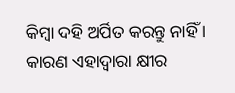କିମ୍ବା ଦହି ଅର୍ପିତ କରନ୍ତୁ ନାହିଁ । କାରଣ ଏହାଦ୍ବାରା କ୍ଷୀର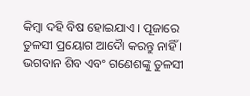କିମ୍ବା ଦହି ବିଷ ହୋଇଯାଏ । ପୂଜାରେ ତୁଳସୀ ପ୍ରୟୋଗ ଆଦୋୖ କରନ୍ତୁ ନାହିଁ । ଭଗବାନ ଶିବ ଏବଂ ଗଣେଶଙ୍କୁ ତୁଳସୀ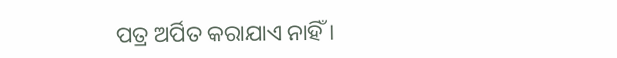ପତ୍ର ଅର୍ପିତ କରାଯାଏ ନାହିଁ ।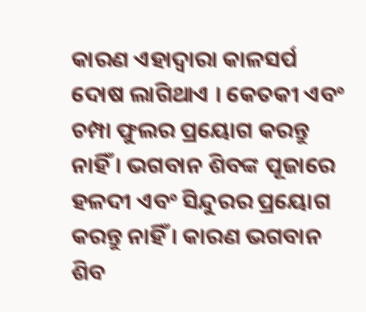କାରଣ ଏହାଦ୍ବାରା କାଳସର୍ପ ଦୋଷ ଲାଗିଥାଏ । କେତକୀ ଏବଂ ଚମ୍ପା ଫୁଲର ପ୍ରୟୋଗ କରନ୍ତୁ ନାହିଁ । ଭଗବାନ ଶିବଙ୍କ ପୂଜାରେ ହଳଦୀ ଏବଂ ସିନ୍ଦୁରର ପ୍ରୟୋଗ କରନ୍ତୁ ନାହିଁ । କାରଣ ଭଗବାନ ଶିବ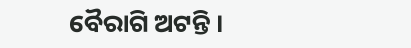ବୈରାଗି ଅଟନ୍ତି ।